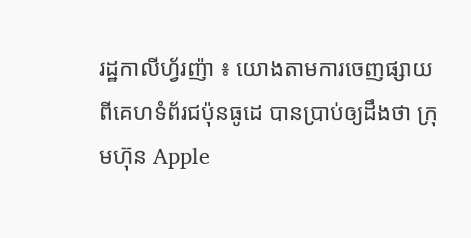រដ្ឋកាលីហ្វ័រញ៉ា ៖ យោងតាមការចេញផ្សាយពីគេហទំព័រជប៉ុនធូដេ បានប្រាប់ឲ្យដឹងថា ក្រុមហ៊ុន Apple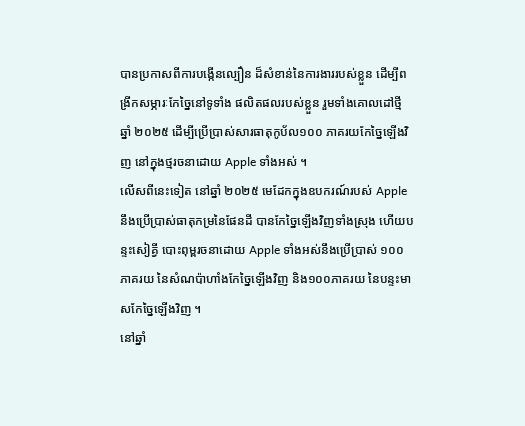បានប្រកាសពីការបង្កើនល្បឿន ដ៏សំខាន់នៃការងាររបស់ខ្លួន ដើម្បីពង្រីកសម្ភារៈកែច្នៃនៅទូទាំង ផលិតផលរបស់ខ្លួន រួមទាំងគោលដៅថ្មី ឆ្នាំ ២០២៥ ដើម្បីប្រើប្រាស់សារធាតុកូប័ល១០០ ភាគរយកែច្នៃឡើងវិញ នៅក្នុងថ្មរចនាដោយ Apple ទាំងអស់ ។
លើសពីនេះទៀត នៅឆ្នាំ ២០២៥ មេដែកក្នុងឧបករណ៍របស់ Apple នឹងប្រើប្រាស់ធាតុកម្រនៃផែនដី បានកែច្នៃឡើងវិញទាំងស្រុង ហើយបន្ទះសៀគ្វី បោះពុម្ពរចនាដោយ Apple ទាំងអស់នឹងប្រើប្រាស់ ១០០ ភាគរយ នៃសំណប៉ាហាំងកែច្នៃឡើងវិញ និង១០០ភាគរយ នៃបន្ទះមាសកែច្នៃឡើងវិញ ។
នៅឆ្នាំ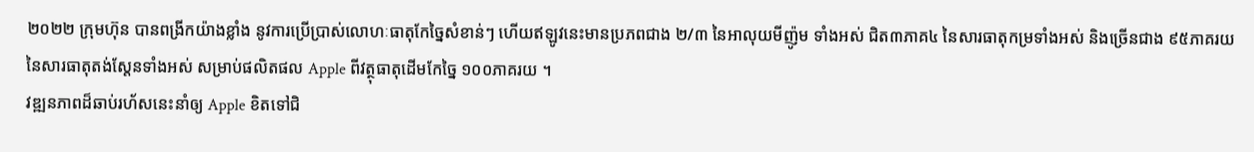២០២២ ក្រុមហ៊ុន បានពង្រីកយ៉ាងខ្លាំង នូវការប្រើប្រាស់លោហៈធាតុកែច្នៃសំខាន់ៗ ហើយឥឡូវនេះមានប្រភពជាង ២/៣ នៃអាលុយមីញ៉ូម ទាំងអស់ ជិត៣ភាគ៤ នៃសារធាតុកម្រទាំងអស់ និងច្រើនជាង ៩៥ភាគរយ នៃសារធាតុតង់ស្តែនទាំងអស់ សម្រាប់ផលិតផល Apple ពីវត្ថុធាតុដើមកែច្នៃ ១០០ភាគរយ ។
វឌ្ឍនភាពដ៏ឆាប់រហ័សនេះនាំឲ្យ Apple ខិតទៅជិ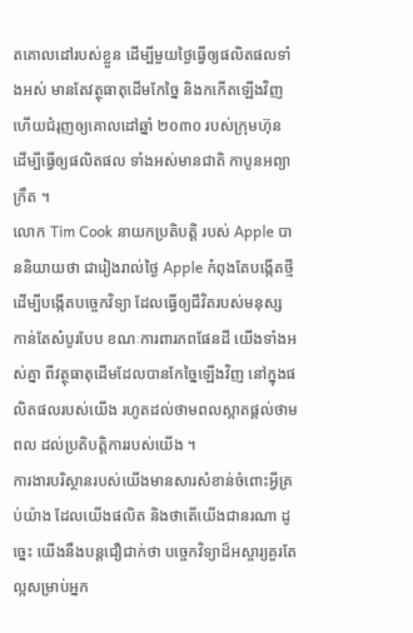តគោលដៅរបស់ខ្លួន ដើម្បីមួយថ្ងៃធ្វើឲ្យផលិតផលទាំងអស់ មានតែវត្ថុធាតុដើមកែច្នៃ និងកកើតឡើងវិញ ហើយជំរុញឲ្យគោលដៅឆ្នាំ ២០៣០ របស់ក្រុមហ៊ុន ដើម្បីធ្វើឲ្យផលិតផល ទាំងអស់មានជាតិ កាបូនអព្យាក្រឹត ។
លោក Tim Cook នាយកប្រតិបត្តិ របស់ Apple បាននិយាយថា ជារៀងរាល់ថ្ងៃ Apple កំពុងតែបង្កើតថ្មី ដើម្បីបង្កើតបច្ចេកវិទ្យា ដែលធ្វើឲ្យជីវិតរបស់មនុស្ស កាន់តែសំបូរបែប ខណៈការពារភពផែនដី យើងទាំងអស់គ្នា ពីវត្ថុធាតុដើមដែលបានកែច្នៃឡើងវិញ នៅក្នុងផលិតផលរបស់យើង រហូតដល់ថាមពលស្អាតផ្តល់ថាមពល ដល់ប្រតិបត្តិការរបស់យើង ។
ការងារបរិស្ថានរបស់យើងមានសារសំខាន់ចំពោះអ្វីគ្រប់យ៉ាង ដែលយើងផលិត និងថាតើយើងជានរណា ដូច្នេះ យើងនឹងបន្តជឿជាក់ថា បច្ចេកវិទ្យាដ៏អស្ចារ្យគួរតែល្អសម្រាប់អ្នក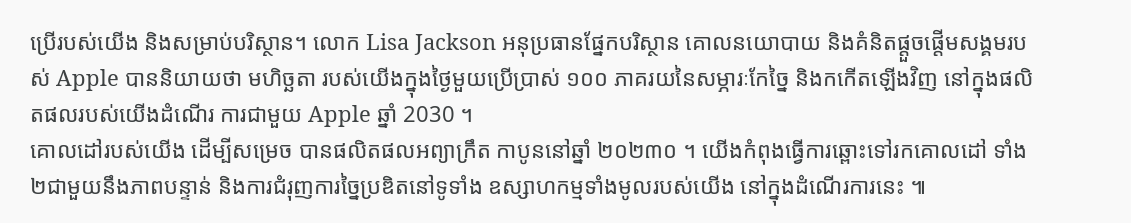ប្រើរបស់យើង និងសម្រាប់បរិស្ថាន។ លោក Lisa Jackson អនុប្រធានផ្នែកបរិស្ថាន គោលនយោបាយ និងគំនិតផ្តួចផ្តើមសង្គមរបស់ Apple បាននិយាយថា មហិច្ឆតា របស់យើងក្នុងថ្ងៃមួយប្រើប្រាស់ ១០០ ភាគរយនៃសម្ភារៈកែច្នៃ និងកកើតឡើងវិញ នៅក្នុងផលិតផលរបស់យើងដំណើរ ការជាមួយ Apple ឆ្នាំ 2030 ។
គោលដៅរបស់យើង ដើម្បីសម្រេច បានផលិតផលអព្យាក្រឹត កាបូននៅឆ្នាំ ២០២៣០ ។ យើងកំពុងធ្វើការឆ្ពោះទៅរកគោលដៅ ទាំង២ជាមួយនឹងភាពបន្ទាន់ និងការជំរុញការច្នៃប្រឌិតនៅទូទាំង ឧស្សាហកម្មទាំងមូលរបស់យើង នៅក្នុងដំណើរការនេះ ៕